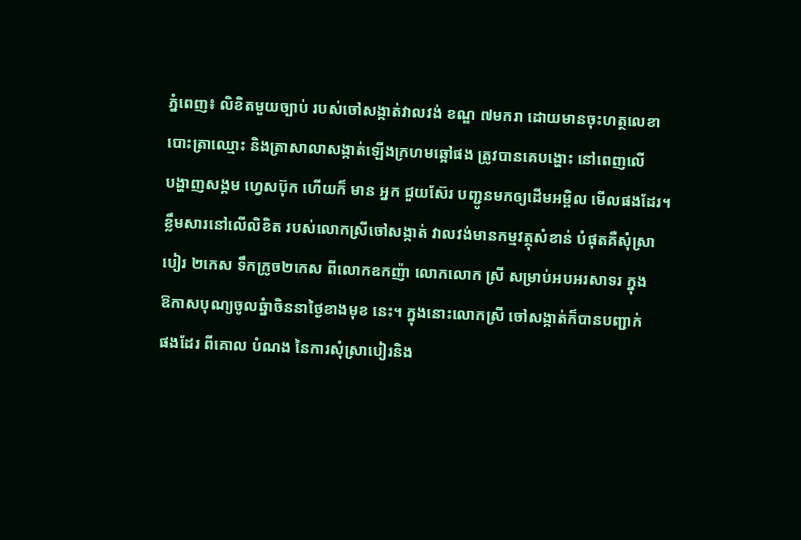ភ្នំពេញ៖ លិខិតមួយច្បាប់ របស់ចៅសង្កាត់វាលវង់ ខណ្ឌ ៧មករា ដោយមានចុះហត្ថលេខា
បោះត្រាឈ្មោះ និងត្រាសាលាសង្កាត់ឡើងក្រហមឆ្អៅផង ត្រូវបានគេបង្ហោះ នៅពេញលើ
បង្ហាញសង្គម ហេ្វសប៊ុក ហើយក៏ មាន អ្នក ជួយស៊ែរ បញ្ជូនមកឲ្យដើមអម្ពិល មើលផងដែរ។
ខ្លឹមសារនៅលើលិខិត របស់លោកស្រីចៅសង្កាត់ វាលវង់មានកម្មវត្ថុសំខាន់ បំផុតគឺសុំស្រា
បៀរ ២កេស ទឹកក្រូច២កេស ពីលោកឧកញ៉ា លោកលោក ស្រី សម្រាប់អបអរសាទរ ក្នុង
ឱកាសបុណ្យចូលឆ្នំាចិននាថ្ងៃខាងមុខ នេះ។ ក្នុងនោះលោកស្រី ចៅសង្កាត់ក៏បានបញ្ជាក់
ផងដែរ ពីគោល បំណង នៃការសុំស្រាបៀរនិង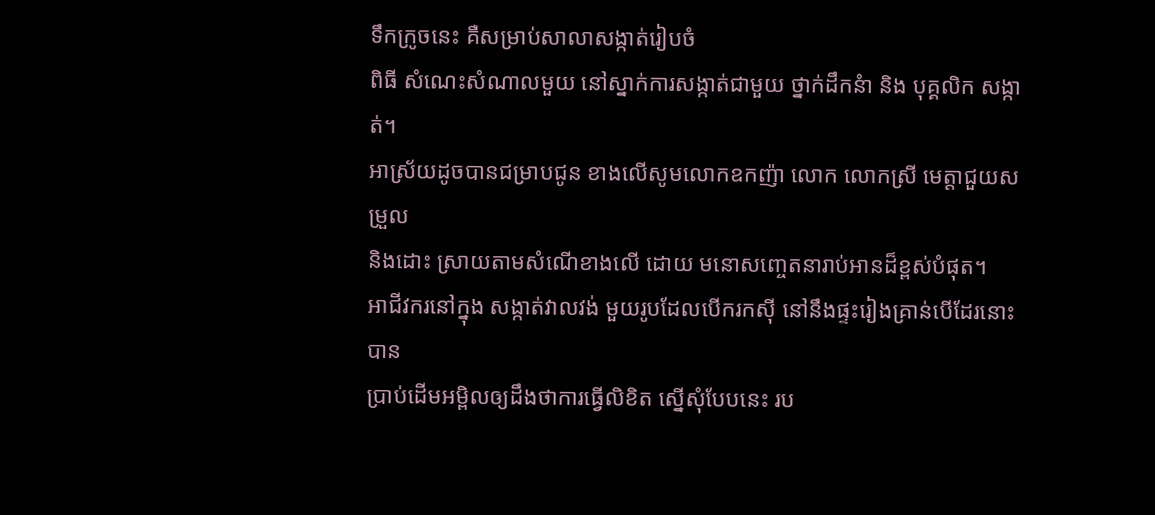ទឹកក្រូចនេះ គឺសម្រាប់សាលាសង្កាត់រៀបចំ
ពិធី សំណេះសំណាលមួយ នៅស្នាក់ការសង្កាត់ជាមួយ ថ្នាក់ដឹកនំា និង បុគ្គលិក សង្កាត់។
អាស្រ័យដូចបានជម្រាបជូន ខាងលើសូមលោកឧកញ៉ា លោក លោកស្រី មេត្តាជួយសម្រួល
និងដោះ ស្រាយតាមសំណើខាងលើ ដោយ មនោសញ្ចេតនារាប់អានដ៏ខ្ពស់បំផុត។
អាជីវករនៅក្នុង សង្កាត់វាលវង់ មួយរូបដែលបើករកស៊ី នៅនឹងផ្ទះរៀងគ្រាន់បើដែរនោះ បាន
ប្រាប់ដើមអម្ពិលឲ្យដឹងថាការធ្វើលិខិត ស្នើសុំបែបនេះ រប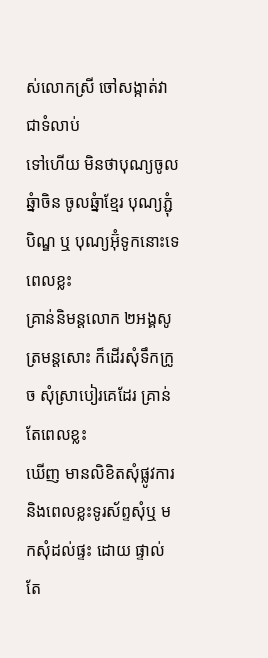ស់លោកស្រី ចៅសង្កាត់វាជាទំលាប់
ទៅហើយ មិនថាបុណ្យចូលឆ្នំាចិន ចូលឆ្នំាខ្មែរ បុណ្យភ្ជុំបិណ្ឌ ឬ បុណ្យអ៊ុំទូកនោះទេ ពេលខ្លះ
គ្រាន់និមន្តលោក ២អង្គសូត្រមន្តសោះ ក៏ដើរសុំទឹកក្រូច សុំស្រាបៀរគេដែរ គ្រាន់តែពេលខ្លះ
ឃើញ មានលិខិតសុំផ្លូវការ និងពេលខ្លះទូរស័ព្ទសុំឬ មកសុំដល់ផ្ទះ ដោយ ផ្ទាល់ តែ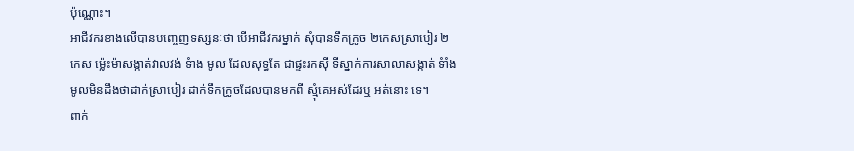ប៉ុណ្ណោះ។
អាជីវករខាងលើបានបញ្ចេញទស្សនៈថា បើអាជីវករម្នាក់ សុំបានទឹកក្រូច ២កេសស្រាបៀរ ២
កេស ម៉្លេះម៉ាសង្កាត់វាលវង់ ទំាង មូល ដែលសុទ្ធតែ ជាផ្ទះរកស៊ី ទីស្នាក់ការសាលាសង្កាត់ ទំាំង
មូលមិនដឹងថាដាក់ស្រាបៀរ ដាក់ទឹកក្រូចដែលបានមកពី ស្មុំគេអស់ដែរឬ អត់នោះ ទេ។
ពាក់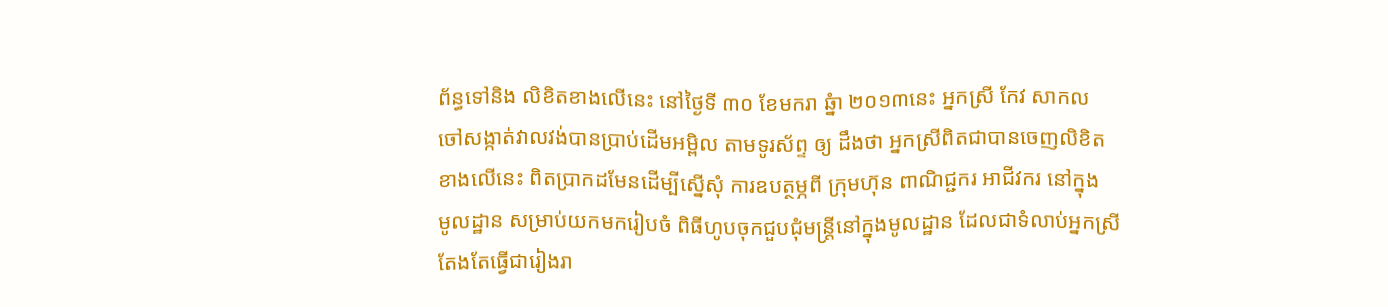ព័ន្ធទៅនិង លិខិតខាងលើនេះ នៅថ្ងៃទី ៣០ ខែមករា ឆ្នំា ២០១៣នេះ អ្នកស្រី កែវ សាកល
ចៅសង្កាត់វាលវង់បានប្រាប់ដើមអម្ពិល តាមទូរស័ព្ទ ឲ្យ ដឹងថា អ្នកស្រីពិតជាបានចេញលិខិត
ខាងលើនេះ ពិតប្រាកដមែនដើម្បីស្នើសុំ ការឧបត្ថម្ភពី ក្រុមហ៊ុន ពាណិជ្ជករ អាជីវករ នៅក្នុង
មូលដ្ឋាន សម្រាប់យកមករៀបចំ ពិធីហូបចុកជួបជុំមន្ត្រីនៅក្នុងមូលដ្ឋាន ដែលជាទំលាប់អ្នកស្រី
តែងតែធ្វើជារៀងរា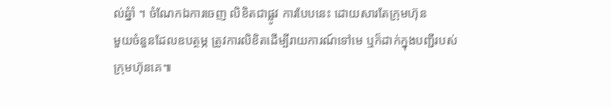ល់ឆ្នំាំ ។ ចំណែកឯការចេញ លិខិតជាផ្លូវ ការបែបនេះ ដោយសារតែក្រុមហ៊ុន
មួយចំនួនដែលឧបត្ថម្ភ ត្រូវការលិខិតដើម្បីរាយការណ៍ទៅមេ ឬក៏ដាក់ក្នុងបញ្ជីរបស់ក្រុមហ៊ុនគេ៕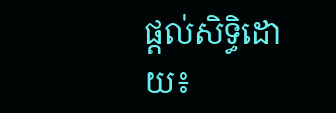ផ្តល់សិទ្ធិដោយ៖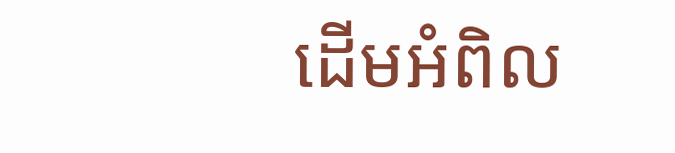ដើមអំពិល